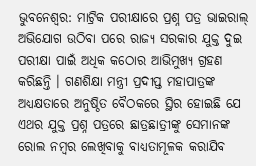ଭୁବନେଶ୍ୱର: ମାଟ୍ରିକ ପରୀକ୍ଷାରେ ପ୍ରଶ୍ନ ପତ୍ର ଭାଇରାଲ୍ ଅଭିଯୋଗ ଉଠିବା ପରେ ରାଜ୍ୟ ସରକାର ଯୁକ୍ତ ଦୁଇ ପରୀକ୍ଷା ପାଇଁ ଅଧିକ କଠୋର ଆଭିମୁଖ୍ୟ ଗ୍ରହଣ କରିଛନ୍ତି । ଗଣଶିକ୍ଷା ମନ୍ତ୍ରୀ ପ୍ରଦୀପ୍ତ ମହାପାତ୍ରଙ୍କ ଅଧ୍ୟକ୍ଷତାରେ ଅନୁଷ୍ଠିତ ବୈଠକରେ ସ୍ଥିର ହୋଇଛି ଯେ ଏଥର ଯୁକ୍ତ ପ୍ରଶ୍ନ ପତ୍ରରେ ଛାତ୍ରଛାତ୍ରୀଙ୍କୁ ସେମାନଙ୍କ ରୋଲ ନମ୍ୱର ଲେଖିବାକୁ ବାଧ୍ୟତାମୂଳକ କରାଯିବ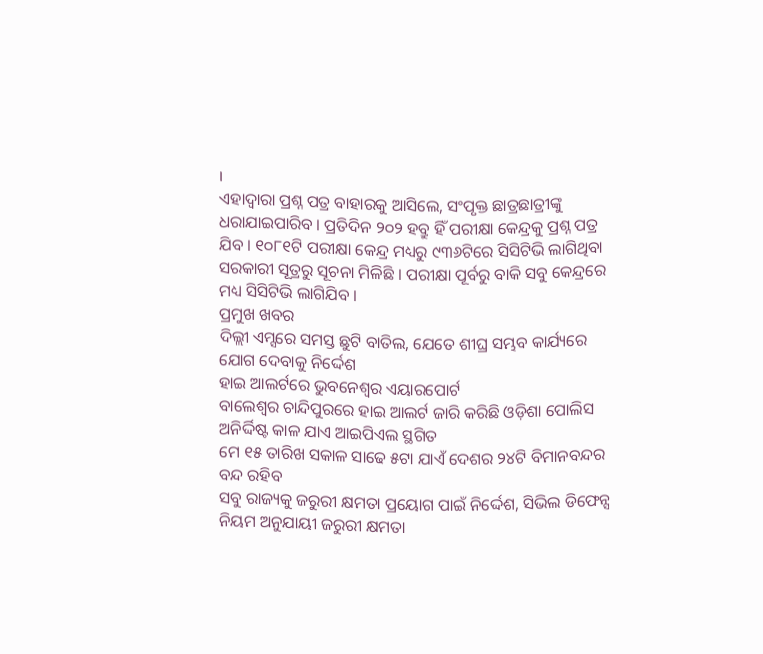।
ଏହାଦ୍ୱାରା ପ୍ରଶ୍ନ ପତ୍ର ବାହାରକୁ ଆସିଲେ, ସଂପୃକ୍ତ ଛାତ୍ରଛାତ୍ରୀଙ୍କୁ ଧରାଯାଇପାରିବ । ପ୍ରତିଦିନ ୨୦୨ ହବ୍ରୁ ହିଁ ପରୀକ୍ଷା କେନ୍ଦ୍ରକୁ ପ୍ରଶ୍ନ ପତ୍ର ଯିବ । ୧୦୮୧ଟି ପରୀକ୍ଷା କେନ୍ଦ୍ର ମଧ୍ୟରୁ ୯୩୬ଟିରେ ସିସିଟିଭି ଲାଗିଥିବା ସରକାରୀ ସୂତ୍ରରୁ ସୂଚନା ମିଳିଛି । ପରୀକ୍ଷା ପୂର୍ବରୁ ବାକି ସବୁ କେନ୍ଦ୍ରରେ ମଧ୍ୟ ସିସିଟିଭି ଲାଗିଯିବ ।
ପ୍ରମୁଖ ଖବର
ଦିଲ୍ଲୀ ଏମ୍ସରେ ସମସ୍ତ ଛୁଟି ବାତିଲ, ଯେତେ ଶୀଘ୍ର ସମ୍ଭବ କାର୍ଯ୍ୟରେ ଯୋଗ ଦେବାକୁ ନିର୍ଦ୍ଦେଶ
ହାଇ ଆଲର୍ଟରେ ଭୁବନେଶ୍ୱର ଏୟାରପୋର୍ଟ
ବାଲେଶ୍ୱର ଚାନ୍ଦିପୁରରେ ହାଇ ଆଲର୍ଟ ଜାରି କରିଛି ଓଡ଼ିଶା ପୋଲିସ
ଅନିର୍ଦ୍ଦିଷ୍ଟ କାଳ ଯାଏ ଆଇପିଏଲ ସ୍ଥଗିତ
ମେ ୧୫ ତାରିଖ ସକାଳ ସାଢେ ୫ଟା ଯାଏଁ ଦେଶର ୨୪ଟି ବିମାନବନ୍ଦର ବନ୍ଦ ରହିବ
ସବୁ ରାଜ୍ୟକୁ ଜରୁରୀ କ୍ଷମତା ପ୍ରୟୋଗ ପାଇଁ ନିର୍ଦ୍ଦେଶ, ସିଭିଲ ଡିଫେନ୍ସ ନିୟମ ଅନୁଯାୟୀ ଜରୁରୀ କ୍ଷମତା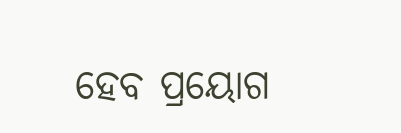ହେବ ପ୍ରୟୋଗ